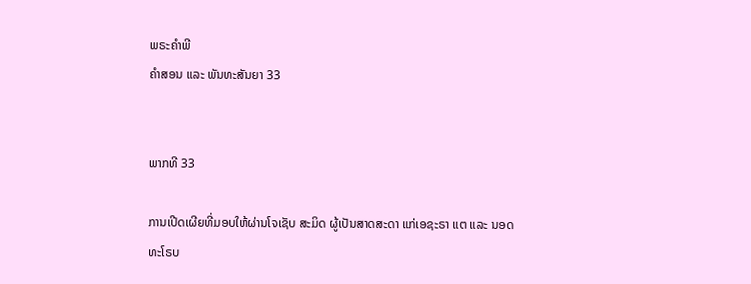ພຣະຄຳພີ
ຄຳສອນ ແລະ ພັນທະສັນຍາ 33


ພາກທີ 33

ການເປີດເຜີຍທີ່ມອບໃຫ້ຜ່ານໂຈເຊັບ ສະມິດ ຜູ້ເປັນສາດສະດາ ແກ່ເອຊະຣາ ແຕ ແລະ ນອດທະໂຣບ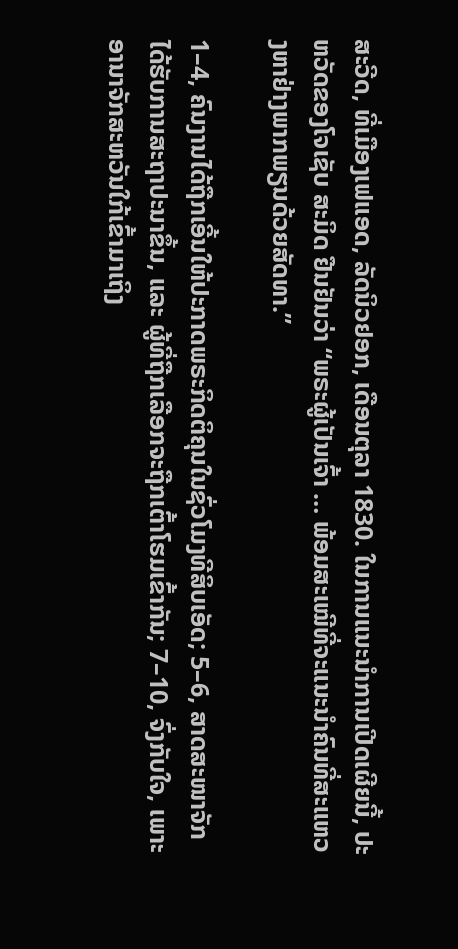ສະວີດ, ທີ່ເມືອງເຟແອດ, ລັດນິວຢອກ, ເດືອນຕຸລາ 1830. ໃນການແນະນຳການເປີດເຜີຍນີ້, ປະຫວັດຂອງໂຈເຊັບ ສະມິດ ຢືນຢັນວ່າ “ພຣະຜູ້ເປັນເຈົ້າ … ພ້ອມສະເໝີທີ່ຈະແນະນຳຄົນທີ່ສະແຫວງຫາຢ່າງພາກພຽນດ້ວຍສັດທາ.”

1–4, ຄົນງານໄດ້ຖືກເອີ້ນໃຫ້ປະກາດພຣະກິດຕິຄຸນໃນຊົ່ວໂມງທີສິບເອັດ; 5–6, ສາດສະໜາຈັກໄດ້ຮັບການສະຖາປະນາຂຶ້ນ, ແລະ ຜູ້ທີ່ຖືກເລືອກຈະຖືກເຕົ້າໂຮມເຂົ້າກັນ; 7–10, ຈົ່ງກັບໃຈ, ເພາະອານາຈັກສະຫວັນໃກ້ເຂົ້າມາເຖິງ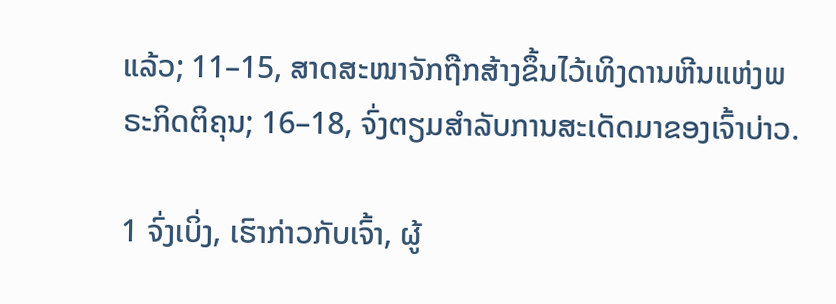ແລ້ວ; 11–15, ສາດສະໜາຈັກຖືກສ້າງຂຶ້ນໄວ້ເທິງດານຫີນແຫ່ງພຣະກິດຕິຄຸນ; 16–18, ຈົ່ງຕຽມສຳລັບການສະເດັດມາຂອງເຈົ້າບ່າວ.

1 ຈົ່ງເບິ່ງ, ເຮົາກ່າວກັບເຈົ້າ, ຜູ້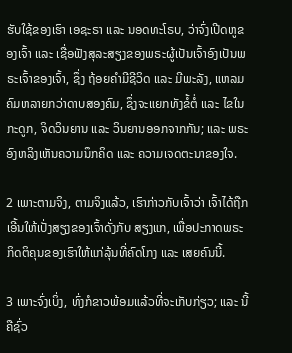ຮັບໃຊ້ຂອງເຮົາ ເອຊະຣາ ແລະ ນອດທະໂຣບ, ວ່າຈົ່ງເປີດຫູຂອງເຈົ້າ ແລະ ເຊື່ອຟັງສຸລະສຽງຂອງພຣະຜູ້ເປັນເຈົ້າອົງເປັນພຣະເຈົ້າຂອງເຈົ້າ, ຊຶ່ງ ຖ້ອຍຄຳມີຊີວິດ ແລະ ມີພະລັງ, ແຫລມຄົມຫລາຍກວ່າດາບສອງຄົມ, ຊຶ່ງຈະແຍກທັງຂໍ້ຕໍ່ ແລະ ໄຂໃນກະດູກ, ຈິດວິນຍານ ແລະ ວິນຍານອອກຈາກກັນ; ແລະ ພຣະອົງຫລິງເຫັນຄວາມນຶກຄິດ ແລະ ຄວາມເຈດຕະນາຂອງໃຈ.

2 ເພາະຕາມຈິງ, ຕາມຈິງແລ້ວ, ເຮົາກ່າວກັບເຈົ້າວ່າ ເຈົ້າໄດ້ຖືກເອີ້ນໃຫ້ເປັ່ງສຽງຂອງເຈົ້າດັ່ງກັບ ສຽງແກ, ເພື່ອປະກາດພຣະກິດຕິຄຸນຂອງເຮົາໃຫ້ແກ່ລຸ້ນທີ່ຄົດໂກງ ແລະ ເສຍຄົນນີ້.

3 ເພາະຈົ່ງເບິ່ງ, ທົ່ງກໍຂາວພ້ອມແລ້ວທີ່ຈະເກັບກ່ຽວ; ແລະ ນີ້ຄືຊົ່ວ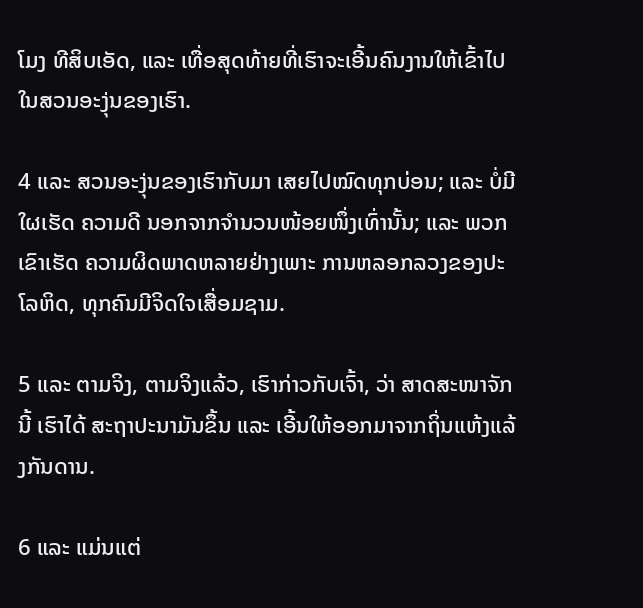ໂມງ ທີສິບເອັດ, ແລະ ເທື່ອສຸດທ້າຍທີ່ເຮົາຈະເອີ້ນຄົນງານໃຫ້ເຂົ້າໄປໃນສວນອະງຸ່ນຂອງເຮົາ.

4 ແລະ ສວນອະງຸ່ນຂອງເຮົາກັບມາ ເສຍໄປໝົດທຸກບ່ອນ; ແລະ ບໍ່ມີໃຜເຮັດ ຄວາມດີ ນອກຈາກຈຳນວນໜ້ອຍໜຶ່ງເທົ່ານັ້ນ; ແລະ ພວກເຂົາເຮັດ ຄວາມຜິດພາດຫລາຍຢ່າງເພາະ ການຫລອກລວງຂອງປະໂລຫິດ, ທຸກຄົນມີຈິດໃຈເສື່ອມຊາມ.

5 ແລະ ຕາມຈິງ, ຕາມຈິງແລ້ວ, ເຮົາກ່າວກັບເຈົ້າ, ວ່າ ສາດສະໜາຈັກນີ້ ເຮົາໄດ້ ສະຖາປະນາມັນຂຶ້ນ ແລະ ເອີ້ນໃຫ້ອອກມາຈາກຖິ່ນແຫ້ງແລ້ງກັນດານ.

6 ແລະ ແມ່ນແຕ່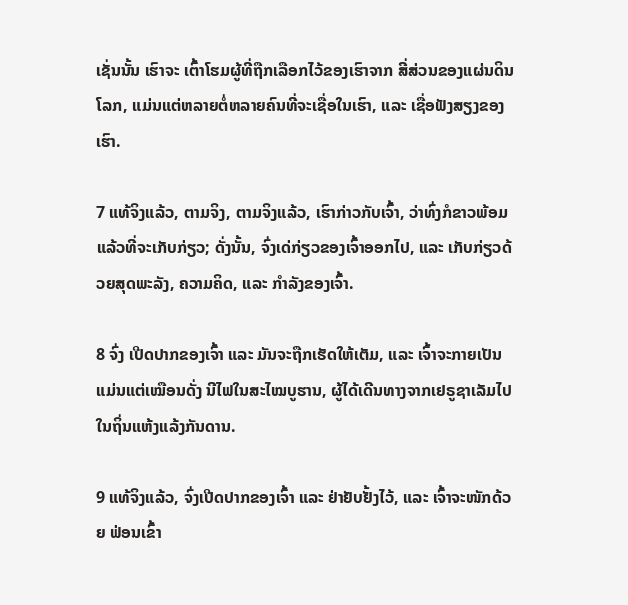ເຊັ່ນນັ້ນ ເຮົາຈະ ເຕົ້າໂຮມຜູ້ທີ່ຖືກເລືອກໄວ້ຂອງເຮົາຈາກ ສີ່ສ່ວນຂອງແຜ່ນດິນໂລກ, ແມ່ນແຕ່ຫລາຍຕໍ່ຫລາຍຄົນທີ່ຈະເຊື່ອໃນເຮົາ, ແລະ ເຊື່ອຟັງສຽງຂອງເຮົາ.

7 ແທ້ຈິງແລ້ວ, ຕາມຈິງ, ຕາມຈິງແລ້ວ, ເຮົາກ່າວກັບເຈົ້າ, ວ່າທົ່ງກໍຂາວພ້ອມແລ້ວທີ່ຈະເກັບກ່ຽວ; ດັ່ງນັ້ນ, ຈົ່ງເດ່ກ່ຽວຂອງເຈົ້າອອກໄປ, ແລະ ເກັບກ່ຽວດ້ວຍສຸດພະລັງ, ຄວາມຄິດ, ແລະ ກຳລັງຂອງເຈົ້າ.

8 ຈົ່ງ ເປີດປາກຂອງເຈົ້າ ແລະ ມັນຈະຖືກເຮັດໃຫ້ເຕັມ, ແລະ ເຈົ້າຈະກາຍເປັນແມ່ນແຕ່ເໝືອນດັ່ງ ນີໄຟໃນສະໄໝບູຮານ, ຜູ້ໄດ້ເດີນທາງຈາກເຢຣູຊາເລັມໄປໃນຖິ່ນແຫ້ງແລ້ງກັນດານ.

9 ແທ້ຈິງແລ້ວ, ຈົ່ງເປີດປາກຂອງເຈົ້າ ແລະ ຢ່າຢັບຢັ້ງໄວ້, ແລະ ເຈົ້າຈະໜັກດ້ວຍ ຟ່ອນເຂົ້າ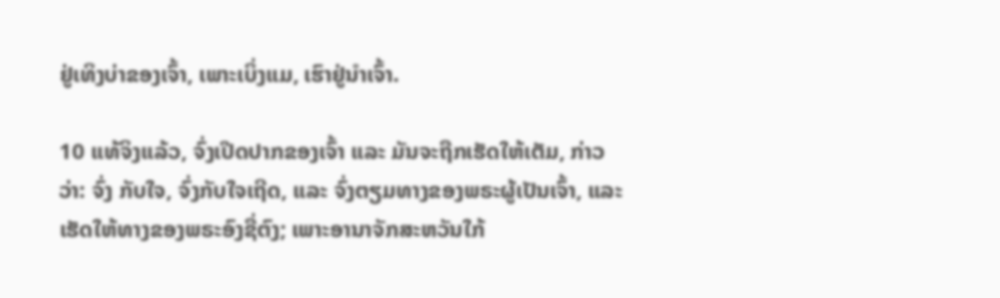ຢູ່ເທິງບ່າຂອງເຈົ້າ, ເພາະເບິ່ງແມ, ເຮົາຢູ່ນຳເຈົ້າ.

10 ແທ້ຈິງແລ້ວ, ຈົ່ງເປີດປາກຂອງເຈົ້າ ແລະ ມັນຈະຖືກເຮັດໃຫ້ເຕັມ, ກ່າວວ່າ: ຈົ່ງ ກັບໃຈ, ຈົ່ງກັບໃຈເຖີດ, ແລະ ຈົ່ງຕຽມທາງຂອງພຣະຜູ້ເປັນເຈົ້າ, ແລະ ເຮັດໃຫ້ທາງຂອງພຣະອົງຊື່ຕົງ; ເພາະອານາຈັກສະຫວັນໃກ້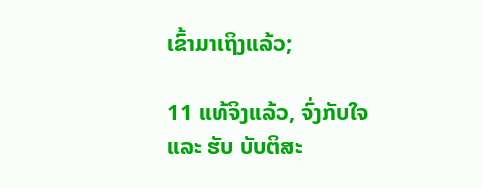ເຂົ້າມາເຖິງແລ້ວ;

11 ແທ້ຈິງແລ້ວ, ຈົ່ງກັບໃຈ ແລະ ຮັບ ບັບຕິສະ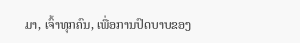ມາ, ເຈົ້າທຸກຄົນ, ເພື່ອການປົດບາບຂອງ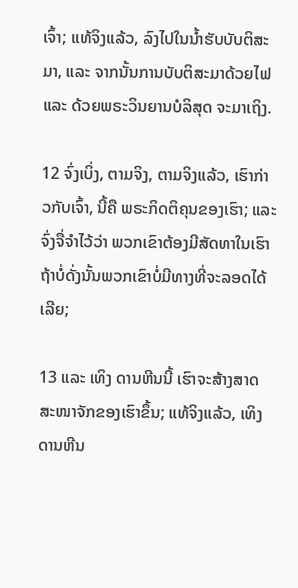ເຈົ້າ; ແທ້ຈິງແລ້ວ, ລົງໄປໃນນ້ຳຮັບບັບຕິສະມາ, ແລະ ຈາກນັ້ນການບັບຕິສະມາດ້ວຍໄຟ ແລະ ດ້ວຍພຣະວິນຍານບໍລິສຸດ ຈະມາເຖິງ.

12 ຈົ່ງເບິ່ງ, ຕາມຈິງ, ຕາມຈິງແລ້ວ, ເຮົາກ່າວກັບເຈົ້າ, ນີ້ຄື ພຣະກິດຕິຄຸນຂອງເຮົາ; ແລະ ຈົ່ງຈື່ຈຳໄວ້ວ່າ ພວກເຂົາຕ້ອງມີສັດທາໃນເຮົາ ຖ້າບໍ່ດັ່ງນັ້ນພວກເຂົາບໍ່ມີທາງທີ່ຈະລອດໄດ້ເລີຍ;

13 ແລະ ເທິງ ດານຫີນນີ້ ເຮົາຈະສ້າງສາດສະໜາຈັກຂອງເຮົາຂຶ້ນ; ແທ້ຈິງແລ້ວ, ເທິງດານຫີນ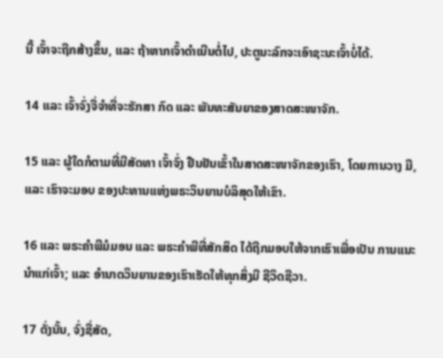ນີ້ ເຈົ້າຈະຖືກສ້າງຂຶ້ນ, ແລະ ຖ້າຫາກເຈົ້າດຳເນີນຕໍ່ໄປ, ປະຕູນະລົກຈະເອົາຊະນະເຈົ້າບໍ່ໄດ້.

14 ແລະ ເຈົ້າຈົ່ງຈື່ຈຳທີ່ຈະຮັກສາ ກົດ ແລະ ພັນທະສັນຍາຂອງສາດສະໜາຈັກ.

15 ແລະ ຜູ້ໃດກໍຕາມທີ່ມີສັດທາ ເຈົ້າຈົ່ງ ຢືນຢັນເຂົ້າໃນສາດສະໜາຈັກຂອງເຮົາ, ໂດຍການວາງ ມື, ແລະ ເຮົາຈະມອບ ຂອງປະທານແຫ່ງພຣະວິນຍານບໍລິສຸດໃຫ້ເຂົາ.

16 ແລະ ພຣະຄຳພີມໍມອນ ແລະ ພຣະຄຳພີທີ່ສັກສິດ ໄດ້ຖືກມອບໃຫ້ຈາກເຮົາເພື່ອເປັນ ການແນະນຳແກ່ເຈົ້າ; ແລະ ອຳນາດວິນຍານຂອງເຮົາເຮັດໃຫ້ທຸກສິ່ງມີ ຊີວິດຊີວາ.

17 ດັ່ງນັ້ນ, ຈົ່ງຊື່ສັດ,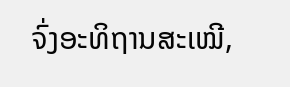ຈົ່ງອະທິຖານສະເໝີ,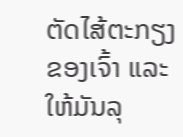ຕັດໄສ້ຕະກຽງຂອງເຈົ້າ ແລະ ໃຫ້ມັນລຸ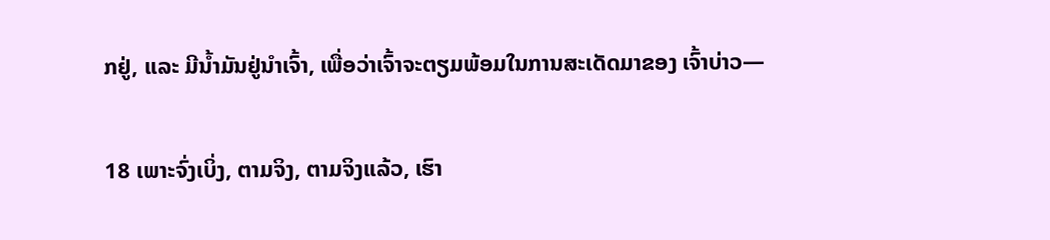ກຢູ່, ແລະ ມີນ້ຳມັນຢູ່ນຳເຈົ້າ, ເພື່ອວ່າເຈົ້າຈະຕຽມພ້ອມໃນການສະເດັດມາຂອງ ເຈົ້າບ່າວ—

18 ເພາະຈົ່ງເບິ່ງ, ຕາມຈິງ, ຕາມຈິງແລ້ວ, ເຮົາ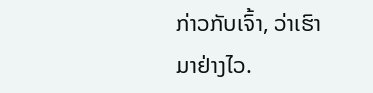ກ່າວກັບເຈົ້າ, ວ່າເຮົາ ມາຢ່າງໄວ.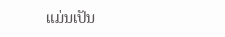ແມ່ນເປັນ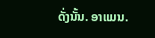ດັ່ງນັ້ນ. ອາແມນ.